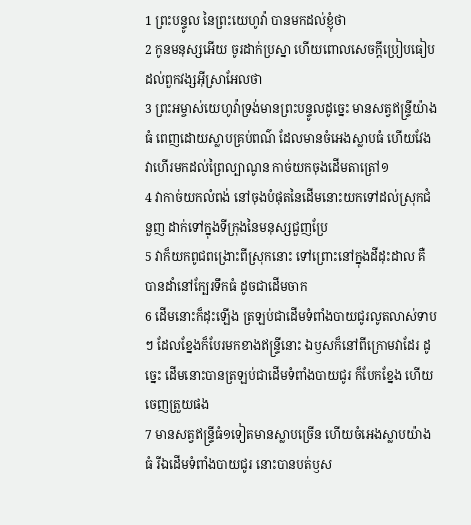1 ព្រះបន្ទូល នៃព្រះយេហូវ៉ា បានមកដល់ខ្ញុំថា
2 កូនមនុស្សអើយ ចូរដាក់ប្រស្នា ហើយពោលសេចក្ដីប្រៀបធៀបដល់ពួកវង្សអ៊ីស្រាអែលថា
3 ព្រះអម្ចាស់យេហូវ៉ាទ្រង់មានព្រះបន្ទូលដូច្នេះ មានសត្វឥន្ទ្រីយ៉ាងធំ ពេញដោយស្លាបគ្រប់ពណ៌ ដែលមានចំអេងស្លាបធំ ហើយវែង វាហើរមកដល់ព្រៃល្បាណូន កាច់យកចុងដើមតាត្រៅ១
4 វាកាច់យកលំពង់ នៅចុងបំផុតនៃដើមនោះយកទៅដល់ស្រុកជំនួញ ដាក់ទៅក្នុងទីក្រុងនៃមនុស្សជួញប្រែ
5 វាក៏យកពូជពង្រោះពីស្រុកនោះ ទៅព្រោះនៅក្នុងដីដុះដាល គឺបានដាំនៅក្បែរទឹកធំ ដូចជាដើមចាក
6 ដើមនោះក៏ដុះឡើង ត្រឡប់ជាដើមទំពាំងបាយជូរលូតលាស់ទាបៗ ដែលខ្នែងក៏បែរមកខាងឥន្ទ្រីនោះ ឯឫសក៏នៅពីក្រោមវាដែរ ដូច្នេះ ដើមនោះបានត្រឡប់ជាដើមទំពាំងបាយជូរ ក៏បែកខ្នែង ហើយចេញត្រួយផង
7 មានសត្វឥន្ទ្រីធំ១ទៀតមានស្លាបច្រើន ហើយចំអេងស្លាបយ៉ាងធំ រីឯដើមទំពាំងបាយជូរ នោះបានបត់ឫស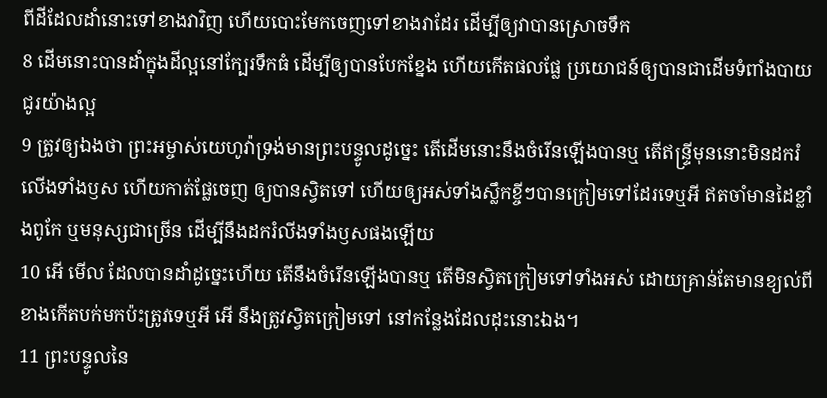ពីដីដែលដាំនោះទៅខាងវាវិញ ហើយបោះមែកចេញទៅខាងវាដែរ ដើម្បីឲ្យវាបានស្រោចទឹក
8 ដើមនោះបានដាំក្នុងដីល្អនៅក្បែរទឹកធំ ដើម្បីឲ្យបានបែកខ្នែង ហើយកើតផលផ្លែ ប្រយោជន៍ឲ្យបានជាដើមទំពាំងបាយជូរយ៉ាងល្អ
9 ត្រូវឲ្យឯងថា ព្រះអម្ចាស់យេហូវ៉ាទ្រង់មានព្រះបន្ទូលដូច្នេះ តើដើមនោះនឹងចំរើនឡើងបានឬ តើឥន្ទ្រីមុននោះមិនដករំលើងទាំងឫស ហើយកាត់ផ្លែចេញ ឲ្យបានស្វិតទៅ ហើយឲ្យអស់ទាំងស្លឹកខ្ចីៗបានក្រៀមទៅដែរទេឬអី ឥតចាំមានដៃខ្លាំងពូកែ ឬមនុស្សជាច្រើន ដើម្បីនឹងដករំលីងទាំងឫសផងឡើយ
10 អើ មើល ដែលបានដាំដូច្នេះហើយ តើនឹងចំរើនឡើងបានឬ តើមិនស្វិតក្រៀមទៅទាំងអស់ ដោយគ្រាន់តែមានខ្យល់ពីខាងកើតបក់មកប៉ះត្រូវទេឬអី អើ នឹងត្រូវស្វិតក្រៀមទៅ នៅកន្លែងដែលដុះនោះឯង។
11 ព្រះបន្ទូលនៃ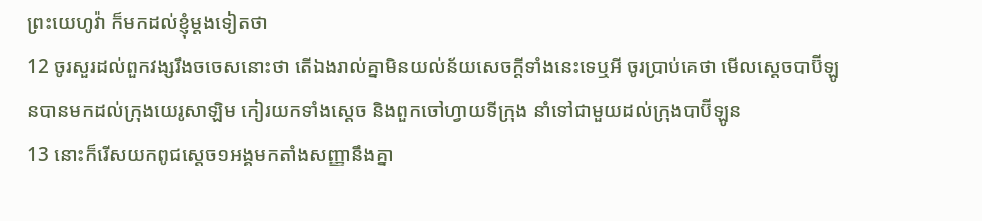ព្រះយេហូវ៉ា ក៏មកដល់ខ្ញុំម្តងទៀតថា
12 ចូរសួរដល់ពួកវង្សរឹងចចេសនោះថា តើឯងរាល់គ្នាមិនយល់ន័យសេចក្ដីទាំងនេះទេឬអី ចូរប្រាប់គេថា មើលស្តេចបាប៊ីឡូនបានមកដល់ក្រុងយេរូសាឡិម កៀរយកទាំងស្តេច និងពួកចៅហ្វាយទីក្រុង នាំទៅជាមួយដល់ក្រុងបាប៊ីឡូន
13 នោះក៏រើសយកពូជស្តេច១អង្គមកតាំងសញ្ញានឹងគ្នា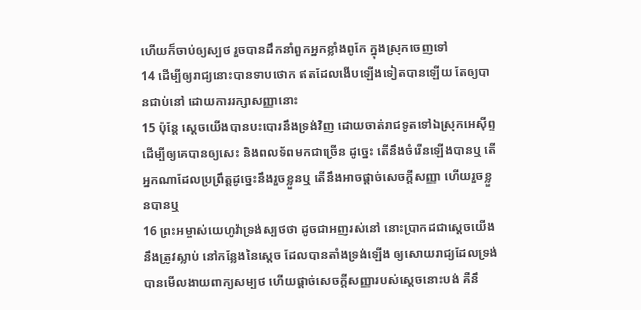ហើយក៏ចាប់ឲ្យស្បថ រួចបានដឹកនាំពួកអ្នកខ្លាំងពូកែ ក្នុងស្រុកចេញទៅ
14 ដើម្បីឲ្យរាជ្យនោះបានទាបថោក ឥតដែលងើបឡើងទៀតបានឡើយ តែឲ្យបានជាប់នៅ ដោយការរក្សាសញ្ញានោះ
15 ប៉ុន្តែ ស្តេចយើងបានបះបោរនឹងទ្រង់វិញ ដោយចាត់រាជទូតទៅឯស្រុកអេស៊ីព្ទ ដើម្បីឲ្យគេបានឲ្យសេះ និងពលទ័ពមកជាច្រើន ដូច្នេះ តើនឹងចំរើនឡើងបានឬ តើអ្នកណាដែលប្រព្រឹត្តដូច្នេះនឹងរួចខ្លួនឬ តើនឹងអាចផ្តាច់សេចក្ដីសញ្ញា ហើយរួចខ្លួនបានឬ
16 ព្រះអម្ចាស់យេហូវ៉ាទ្រង់ស្បថថា ដូចជាអញរស់នៅ នោះប្រាកដជាស្តេចយើង នឹងត្រូវស្លាប់ នៅកន្លែងនៃស្តេច ដែលបានតាំងទ្រង់ឡើង ឲ្យសោយរាជ្យដែលទ្រង់បានមើលងាយពាក្យសម្បថ ហើយផ្តាច់សេចក្ដីសញ្ញារបស់ស្តេចនោះបង់ គឺនឹ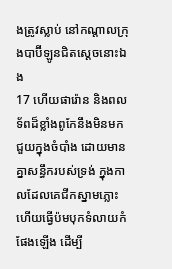ងត្រូវស្លាប់ នៅកណ្តាលក្រុងបាប៊ីឡូនជិតស្តេចនោះឯង
17 ហើយផារ៉ោន និងពលទ័ពដ៏ខ្លាំងពូកែនឹងមិនមកជួយក្នុងចំបាំង ដោយមានគ្នាសន្ធឹករបស់ទ្រង់ ក្នុងកាលដែលគេជីកស្នាមភ្លោះ ហើយធ្វើប៉មបុកទំលាយកំផែងឡើង ដើម្បី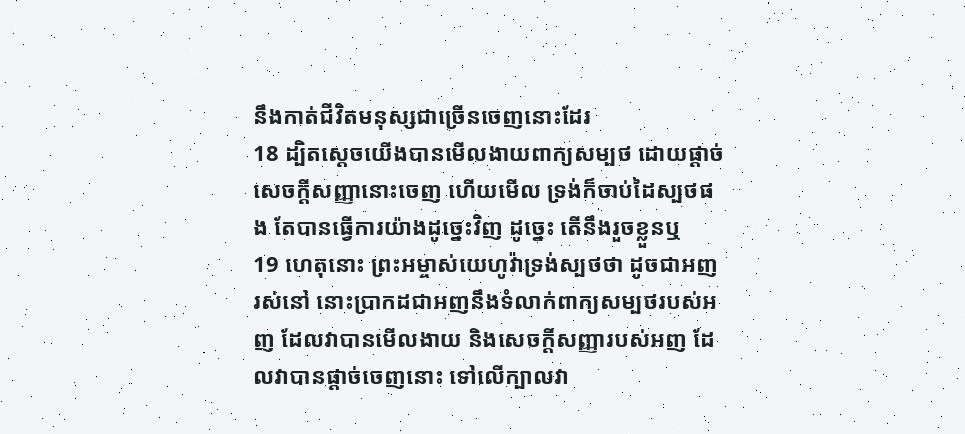នឹងកាត់ជីវិតមនុស្សជាច្រើនចេញនោះដែរ
18 ដ្បិតស្តេចយើងបានមើលងាយពាក្យសម្បថ ដោយផ្តាច់សេចក្ដីសញ្ញានោះចេញ ហើយមើល ទ្រង់ក៏ចាប់ដៃស្បថផង តែបានធ្វើការយ៉ាងដូច្នេះវិញ ដូច្នេះ តើនឹងរួចខ្លួនឬ
19 ហេតុនោះ ព្រះអម្ចាស់យេហូវ៉ាទ្រង់ស្បថថា ដូចជាអញរស់នៅ នោះប្រាកដជាអញនឹងទំលាក់ពាក្យសម្បថរបស់អញ ដែលវាបានមើលងាយ និងសេចក្ដីសញ្ញារបស់អញ ដែលវាបានផ្តាច់ចេញនោះ ទៅលើក្បាលវា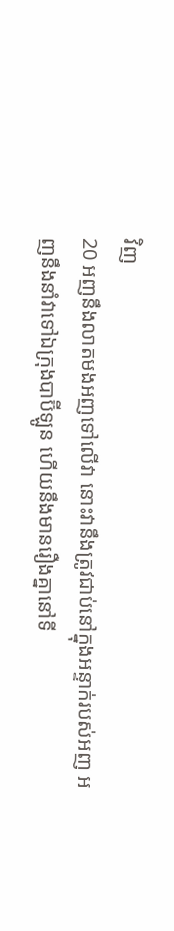វិញ
20 អញនឹងលាតមងអញទៅលើវា នោះវានឹងត្រូវជាប់នៅក្នុងអន្ទាក់របស់អញ អញនឹងនាំវាទៅឯក្រុងបាប៊ីឡូន ហើយនឹងមានរឿងគ្នានៅទី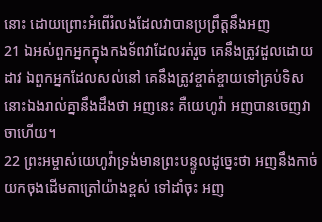នោះ ដោយព្រោះអំពើរំលងដែលវាបានប្រព្រឹត្តនឹងអញ
21 ឯអស់ពួកអ្នកក្នុងកងទ័ពវាដែលរត់រួច គេនឹងត្រូវដួលដោយដាវ ឯពួកអ្នកដែលសល់នៅ គេនឹងត្រូវខ្ចាត់ខ្ចាយទៅគ្រប់ទិស នោះឯងរាល់គ្នានឹងដឹងថា អញនេះ គឺយេហូវ៉ា អញបានចេញវាចាហើយ។
22 ព្រះអម្ចាស់យេហូវ៉ាទ្រង់មានព្រះបន្ទូលដូច្នេះថា អញនឹងកាច់យកចុងដើមតាត្រៅយ៉ាងខ្ពស់ ទៅដាំចុះ អញ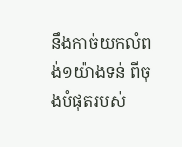នឹងកាច់យកលំពង់១យ៉ាងទន់ ពីចុងបំផុតរបស់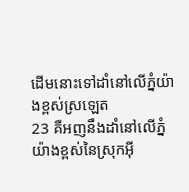ដើមនោះទៅដាំនៅលើភ្នំយ៉ាងខ្ពស់ស្រឡេត
23 គឺអញនឹងដាំនៅលើភ្នំយ៉ាងខ្ពស់នៃស្រុកអ៊ី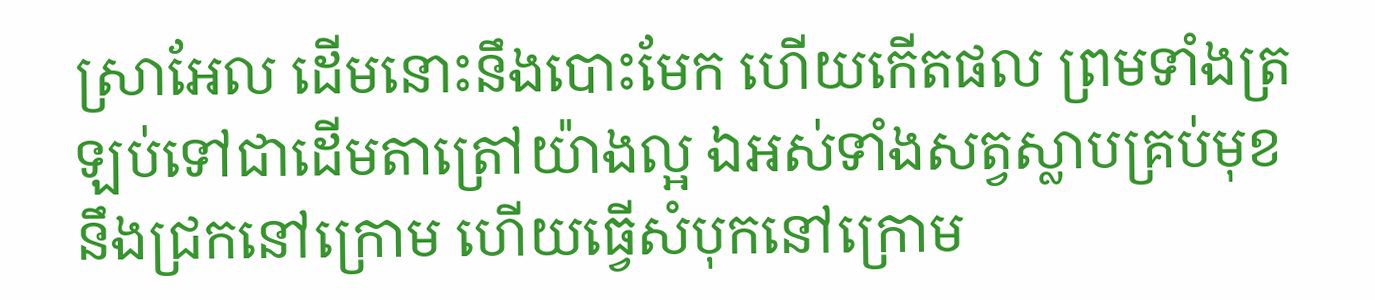ស្រាអែល ដើមនោះនឹងបោះមែក ហើយកើតផល ព្រមទាំងត្រឡប់ទៅជាដើមតាត្រៅយ៉ាងល្អ ឯអស់ទាំងសត្វស្លាបគ្រប់មុខ នឹងជ្រកនៅក្រោម ហើយធ្វើសំបុកនៅក្រោម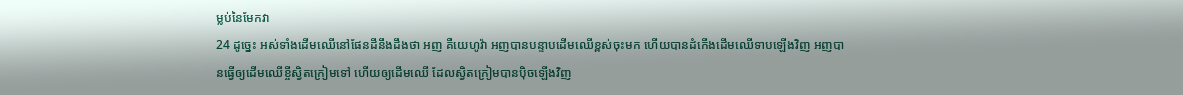ម្លប់នៃមែកវា
24 ដូច្នេះ អស់ទាំងដើមឈើនៅផែនដីនឹងដឹងថា អញ គឺយេហូវ៉ា អញបានបន្ទាបដើមឈើខ្ពស់ចុះមក ហើយបានដំកើងដើមឈើទាបឡើងវិញ អញបានធ្វើឲ្យដើមឈើខ្ចីស្វិតក្រៀមទៅ ហើយឲ្យដើមឈើ ដែលស្វិតក្រៀមបានប៉ិចឡើងវិញ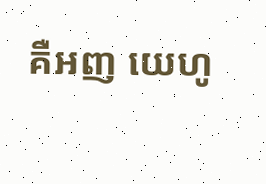គឺអញ យេហូ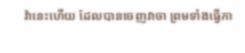វ៉ានេះហើយ ដែលបានចេញវាចា ព្រមទាំងធ្វើកា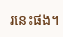រនេះផង។